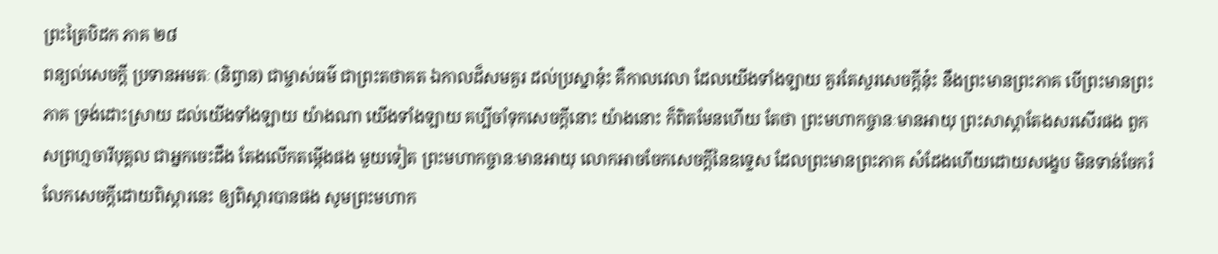ព្រះត្រៃបិដក ភាគ ២៨
ពន្យល់សេចក្តី ប្រទានអមតៈ (និព្វាន) ជាម្ចាស់ធម៌ ជាព្រះតថាគត ឯកាលដ៏សមគួរ ដល់ប្រស្នានុ៎ះ គឺកាលវេលា ដែលយើងទាំងឡាយ គួរតែសួរសេចក្តីនុ៎ះ នឹងព្រះមានព្រះភាគ បើព្រះមានព្រះភាគ ទ្រង់ដោះស្រាយ ដល់យើងទាំងឡាយ យ៉ាងណា យើងទាំងឡាយ គប្បីចាំទុកសេចក្តីនោះ យ៉ាងនោះ ក៏ពិតមែនហើយ តែថា ព្រះមហាកច្ចានៈមានអាយុ ព្រះសាស្តាតែងសរសើរផង ពួកសព្រហ្មចារីបុគ្គល ជាអ្នកចេះដឹង តែងលើកតម្កើងផង មួយទៀត ព្រះមហាកច្ចានៈមានអាយុ លោកអាចចែកសេចក្តីនៃឧទ្ទេស ដែលព្រះមានព្រះភាគ សំដែងហើយដោយសង្ខេប មិនទាន់ចែករំលែកសេចក្តីដោយពិស្តារនេះ ឲ្យពិស្តារបានផង សូមព្រះមហាក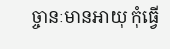ច្ចានៈមានអាយុ កុំធ្វើ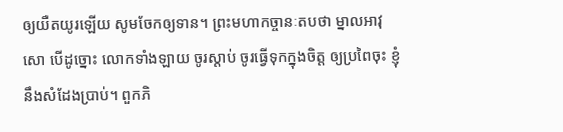ឲ្យយឺតយូរឡើយ សូមចែកឲ្យទាន។ ព្រះមហាកច្ចានៈតបថា ម្នាលអាវុសោ បើដូច្នោះ លោកទាំងឡាយ ចូរស្តាប់ ចូរធ្វើទុកក្នុងចិត្ត ឲ្យប្រពៃចុះ ខ្ញុំនឹងសំដែងប្រាប់។ ពួកភិ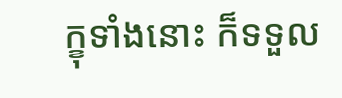ក្ខុទាំងនោះ ក៏ទទួល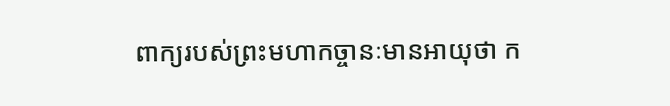ពាក្យរបស់ព្រះមហាកច្ចានៈមានអាយុថា ក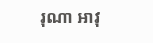រុណា អាវុ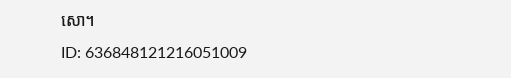សោ។
ID: 636848121216051009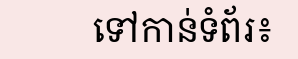ទៅកាន់ទំព័រ៖